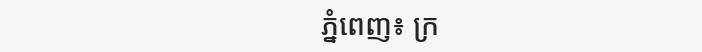ភ្នំពេញ៖ ក្រ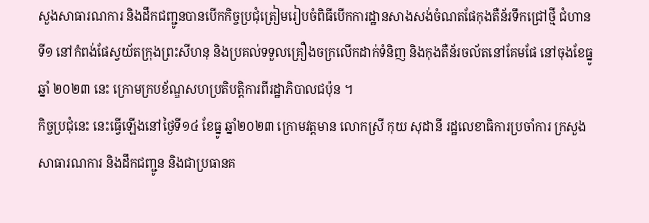សួងសាធារណការ និងដឹកជញ្ជូនបានបើកកិច្ចប្រជុំត្រៀមរៀបចំពិធីបើកការដ្ឋានសាងសង់ចំណតផែកុងតឺន័រទឹកជ្រៅថ្មី ជំហានទី១ នៅកំពង់ផែស្វយ័តក្រុងព្រះសីហនុ និងប្រគល់ទទួលគ្រឿងចក្រលើកដាក់ទំនិញ និងកុងតឺន័រចល័តនៅគែមផែ នៅចុងខែធ្នូ ឆ្នាំ ២០២៣ នេះ ក្រោមក្របខ័ណ្ឌសហប្រតិបត្តិការពីរដ្ឋាភិបាលជប៉ុន ។
កិច្ចប្រជុំនេះ នេះធ្វើឡើងនៅថ្ងៃទី១៤ ខែធ្នូ ឆ្នាំ២០២៣ ក្រោមវត្តមាន លោកស្រី កុយ សុដានី រដ្ឋលេខាធិការប្រចាំការ ក្រសួងសាធារណការ និងដឹកជញ្ជូន និងជាប្រធានគ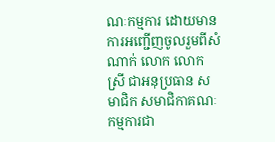ណៈកម្មការ ដោយមានការអញ្ជើញចូលរួមពីសំណាក់ លោក លោកស្រី ជាអនុប្រធាន សមាជិក សមាជិកាគណៈកម្មការជា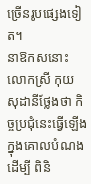ច្រើនរូបផ្សេងទៀត។
នាឱកសនោះ លោកស្រី កុយ សុដានីថ្លែងថា កិច្ចប្រជុំនេះធ្វើឡើងក្នុងគោលបំណងដើម្បី ពិនិ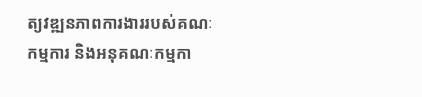ត្យវឌ្ឍនភាពការងាររបស់គណៈកម្មការ និងអនុគណៈកម្មកា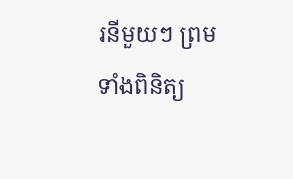រនីមួយៗ ព្រមទាំងពិនិត្យ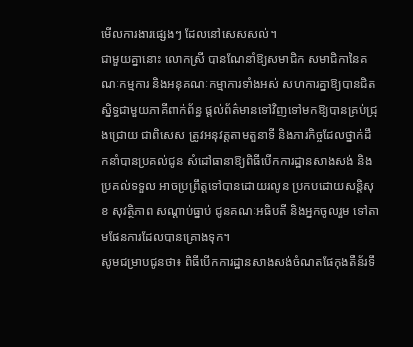មើលការងារផ្សេងៗ ដែលនៅសេសសល់។
ជាមួយគ្នានោះ លោកស្រី បានណែនាំឱ្យសមាជិក សមាជិកានៃគណៈកម្មការ និងអនុគណៈកម្មាការទាំងអស់ សហការគ្នាឱ្យបានជិតស្និទ្ធជាមួយភាគីពាក់ព័ន្ធ ផ្តល់ព័ត៌មានទៅវិញទៅមកឱ្យបានគ្រប់ជ្រុងជ្រោយ ជាពិសេស ត្រូវអនុវត្តតាមតួនាទី និងភារកិច្ចដែលថ្នាក់ដឹកនាំបានប្រគល់ជូន សំដៅធានាឱ្យពិធីបើកការដ្ឋានសាងសង់ និងប្រគល់ទទួល អាចប្រព្រឹត្តទៅបានដោយរលូន ប្រកបដោយសន្តិសុខ សុវត្ថិភាព សណ្តាប់ធ្នាប់ ជូនគណៈអធិបតី និងអ្នកចូលរួម ទៅតាមផែនការដែលបានគ្រោងទុក។
សូមជម្រាបជូនថា៖ ពិធីបើកការដ្ឋានសាងសង់ចំណតផែកុងតឺន័រទឹ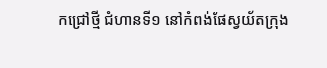កជ្រៅថ្មី ជំហានទី១ នៅកំពង់ផែស្វយ័តក្រុង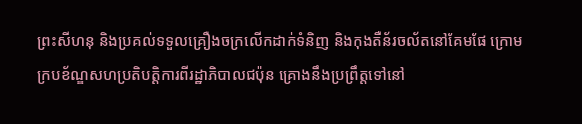ព្រះសីហនុ និងប្រគល់ទទួលគ្រឿងចក្រលើកដាក់ទំនិញ និងកុងតឺន័រចល័តនៅគែមផែ ក្រោមក្របខ័ណ្ឌសហប្រតិបត្តិការពីរដ្ឋាភិបាលជប៉ុន គ្រោងនឹងប្រព្រឹត្តទៅនៅ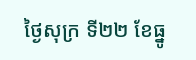ថ្ងៃសុក្រ ទី២២ ខែធ្នូ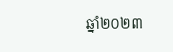ឆ្នាំ២០២៣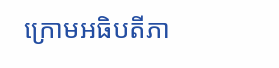ក្រោមអធិបតីភា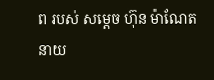ព របស់ សម្តេច ហ៊ុន ម៉ាណែត នាយ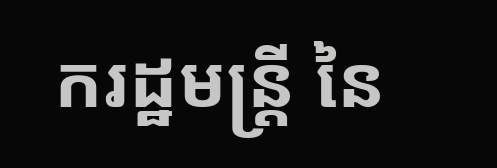ករដ្ឋមន្រ្តី នៃ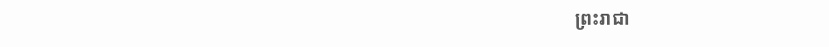ព្រះរាជា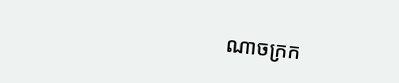ណាចក្រក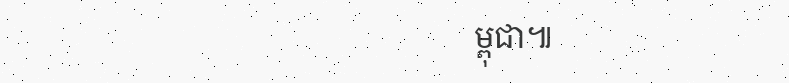ម្ពុជា៕